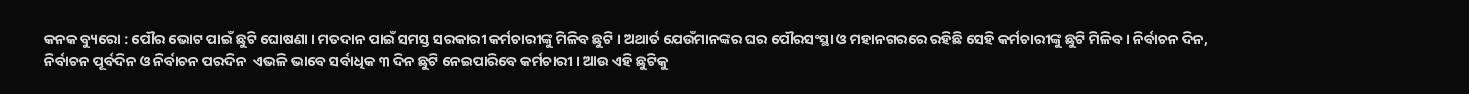କନକ ବ୍ୟୁରୋ : ପୌର ଭୋଟ ପାଇଁ ଛୁଟି ଘୋଷଣା । ମତଦାନ ପାଇଁ ସମସ୍ତ ସରକାରୀ କର୍ମଚାରୀଙ୍କୁ ମିଳିବ ଛୁଟି । ଅଥାର୍ତ ଯେଉଁମାନଙ୍କର ଘର ପୌରସଂସ୍ଥା ଓ ମହାନଗରରେ ରହିଛି ସେହି କର୍ମଚାରୀଙ୍କୁ ଛୁଟି ମିଳିବ । ନିର୍ବାଚନ ଦିନ, ନିର୍ବାଚନ ପୂର୍ବଦିନ ଓ ନିର୍ବାଚନ ପରଦିନ  ଏଭଳି ଭାବେ ସର୍ବାଧିକ ୩ ଦିନ ଛୁଟି ନେଇପାରିବେ କର୍ମଚାରୀ । ଆଉ ଏହି ଛୁଟିକୁ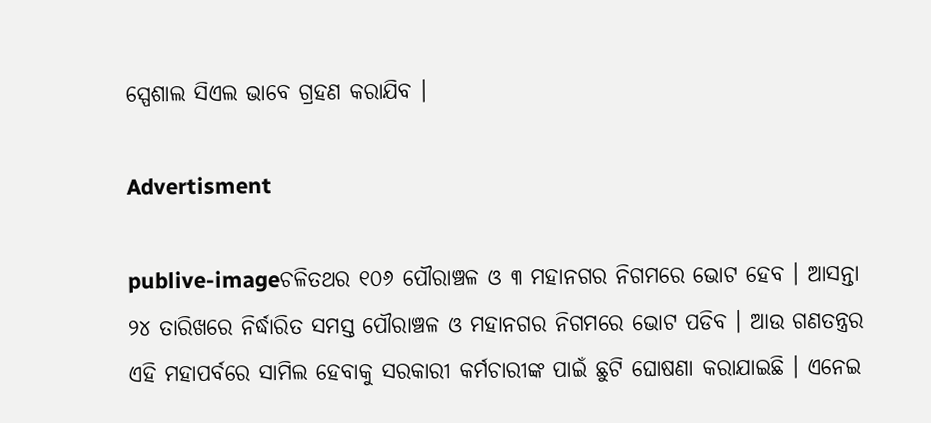ସ୍ପେଶାଲ ସିଏଲ ଭାବେ ଗ୍ରହଣ କରାଯିବ ।

Advertisment

publive-imageଚଳିତଥର ୧୦୬ ପୌରାଞ୍ଚଳ ଓ ୩ ମହାନଗର ନିଗମରେ ଭୋଟ ହେବ । ଆସନ୍ତା ୨୪ ତାରିଖରେ ନିର୍ଦ୍ଧାରିତ ସମସ୍ତ ପୌରାଞ୍ଚଳ ଓ ମହାନଗର ନିଗମରେ ଭୋଟ ପଡିବ । ଆଉ ଗଣତନ୍ତ୍ରର ଏହି ମହାପର୍ବରେ ସାମିଲ ହେବାକୁ ସରକାରୀ କର୍ମଚାରୀଙ୍କ ପାଇଁ ଛୁଟି ଘୋଷଣା କରାଯାଇଛି । ଏନେଇ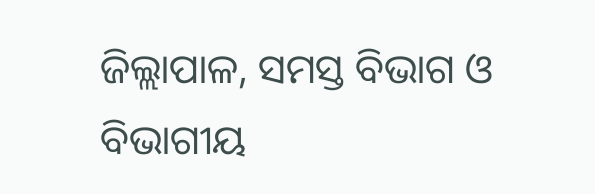ଜିଲ୍ଲାପାଳ, ସମସ୍ତ ବିଭାଗ ଓ ବିଭାଗୀୟ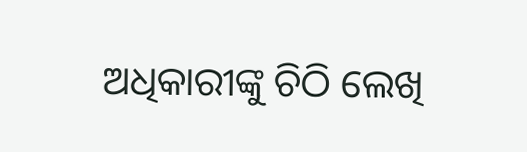ଅଧିକାରୀଙ୍କୁ ଚିଠି ଲେଖି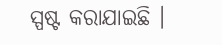ସ୍ପଷ୍ଟ କରାଯାଇଛି ।